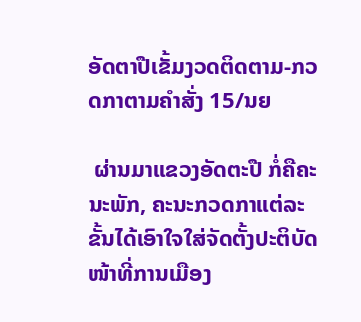ອັດຕາປືເຂັ້ມງວດຕິດຕາມ-ກວດກາຕາມຄໍາສັ່ງ 15/ນຍ

 ຜ່ານມາແຂວງອັດຕະປື ກໍ່ຄືຄະນະພັກ, ຄະນະກວດກາແຕ່ລະຂັ້ນໄດ້ເອົາໃຈໃສ່ຈັດຕັ້ງປະຕິບັດໜ້າທີ່ການເມືອງ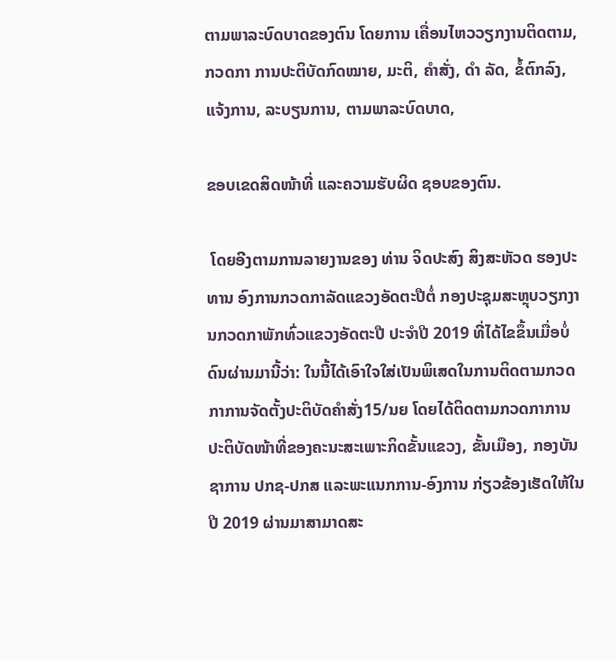ຕາມພາລະບົດບາດຂອງຕົນ ໂດຍການ ເຄື່ອນໄຫວວຽກງານຕິດຕາມ, ກວດກາ ການປະຕິບັດກົດໝາຍ, ມະຕິ, ຄຳສັ່ງ, ດຳ ລັດ, ຂໍ້ຕົກລົງ, ແຈ້ງການ, ລະບຽນການ, ຕາມພາລະບົດບາດ,

ຂອບເຂດສິດໜ້າທີ່ ແລະຄວາມຮັບຜິດ ຊອບຂອງຕົນ.

 ໂດຍອີງຕາມການລາຍງານຂອງ ທ່ານ ຈິດປະສົງ ສິງສະຫັວດ ຮອງປະທານ ອົງການກວດກາລັດແຂວງອັດຕະປືຕໍ່ ກອງປະຊຸມສະຫຼຸບວຽກງານກວດກາພັກທົ່ວແຂວງອັດຕະປື ປະຈຳປີ 2019 ທີ່ໄດ້ໄຂຂຶ້ນເມື່ອບໍ່ດົນຜ່ານມານີ້ວ່າ: ໃນນີ້ໄດ້ເອົາໃຈໃສ່ເປັນພິເສດໃນການຕິດຕາມກວດກາການຈັດຕັ້ງປະຕິບັດຄຳສັ່ງ15/ນຍ ໂດຍໄດ້ຕິດຕາມກວດກາການ ປະຕິບັດໜ້າທີ່ຂອງຄະນະສະເພາະກິດຂັ້ນແຂວງ, ຂັ້ນເມືອງ, ກອງບັນຊາການ ປກຊ-ປກສ ແລະພະແນກການ-ອົງການ ກ່ຽວຂ້ອງເຮັດໃຫ້ໃນປີ 2019 ຜ່ານມາສາມາດສະ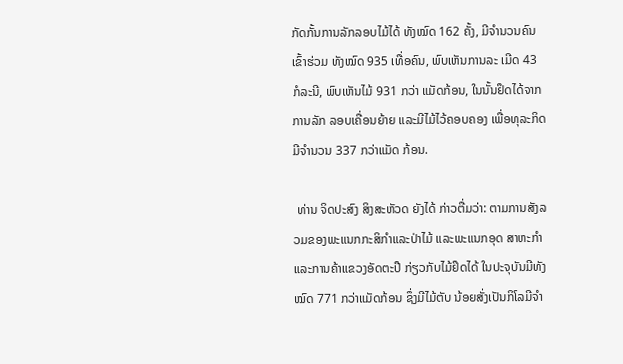ກັດກັ້ນການລັກລອບໄມ້ໄດ້ ທັງໝົດ 162 ຄັ້ງ, ມີຈຳນວນຄົນເຂົ້າຮ່ວມ ທັງໝົດ 935 ເທື່ອຄົນ, ພົບເຫັນການລະ ເມີດ 43 ກໍລະນີ, ພົບເຫັນໄມ້ 931 ກວ່າ ແມັດກ້ອນ, ໃນນັ້ນຢຶດໄດ້ຈາກການລັກ ລອບເຄື່ອນຍ້າຍ ແລະມີໄມ້ໄວ້ຄອບຄອງ ເພື່ອທຸລະກິດມີຈໍານວນ 337 ກວ່າແມັດ ກ້ອນ.

 ທ່ານ ຈິດປະສົງ ສິງສະຫັວດ ຍັງໄດ້ ກ່າວຕື່ມວ່າ: ຕາມການສັງລວມຂອງພະແນກກະສິກຳແລະປ່າໄມ້ ແລະພະແນກອຸດ ສາຫະກຳ ແລະການຄ້າແຂວງອັດຕະປື ກ່ຽວກັບໄມ້ຢຶດໄດ້ ໃນປະຈຸບັນມີທັງ ໝົດ 771 ກວ່າແມັດກ້ອນ ຊຶ່ງມີໄມ້ຕັບ ນ້ອຍສັ່ງເປັນກິໂລມີຈໍາ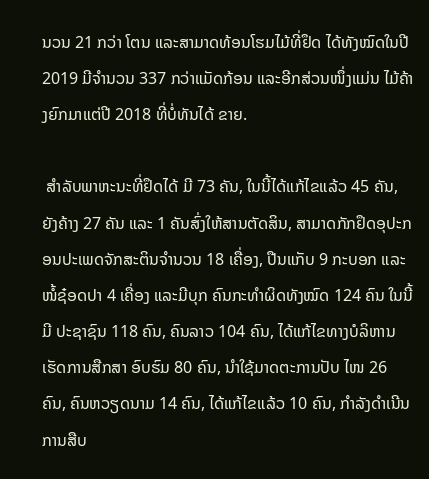ນວນ 21 ກວ່າ ໂຕນ ແລະສາມາດທ້ອນໂຮມໄມ້ທີ່ຢຶດ ໄດ້ທັງໝົດໃນປີ2019 ມີຈໍານວນ 337 ກວ່າແມັດກ້ອນ ແລະອີກສ່ວນໜຶ່ງແມ່ນ ໄມ້ຄ້າງຍົກມາແຕ່ປີ 2018 ທີ່ບໍ່ທັນໄດ້ ຂາຍ.

 ສໍາລັບພາຫະນະທີ່ຢຶດໄດ້ ມີ 73 ຄັນ, ໃນນີ້ໄດ້ແກ້ໄຂແລ້ວ 45 ຄັນ, ຍັງຄ້າງ 27 ຄັນ ແລະ 1 ຄັນສົ່ງໃຫ້ສານຕັດສິນ, ສາມາດກັກຢຶດອຸປະກອນປະເພດຈັກສະຕິນຈຳນວນ 18 ເຄື່ອງ, ປືນແກັບ 9 ກະບອກ ແລະໜໍ້ຊ໋ອດປາ 4 ເຄື່ອງ ແລະມີບຸກ ຄົນກະທຳຜິດທັງໝົດ 124 ຄົນ ໃນນີ້ມີ ປະຊາຊົນ 118 ຄົນ, ຄົນລາວ 104 ຄົນ, ໄດ້ແກ້ໄຂທາງບໍລິຫານເຮັດການສືກສາ ອົບຮົມ 80 ຄົນ, ນໍາໃຊ້ມາດຕະການປັບ ໄໜ 26 ຄົນ, ຄົນຫວຽດນາມ 14 ຄົນ, ໄດ້ແກ້ໄຂແລ້ວ 10 ຄົນ, ກຳລັງດຳເນີນ ການສືບ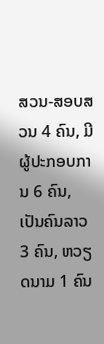ສວນ-ສອບສວນ 4 ຄົນ, ມີຜູ້ປະກອບການ 6 ຄົນ, ເປັນຄົນລາວ 3 ຄົນ, ຫວຽດນາມ 1 ຄົນ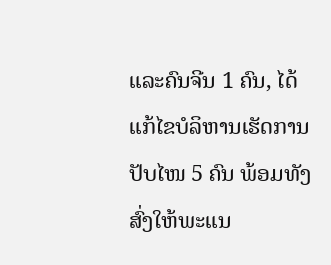ແລະຄົນຈີນ 1 ຄົນ, ໄດ້ແກ້ໄຂບໍລິຫານເຮັດການປັບໄໜ 5 ຄົນ ພ້ອມທັງສົ່ງໃຫ້ພະແນ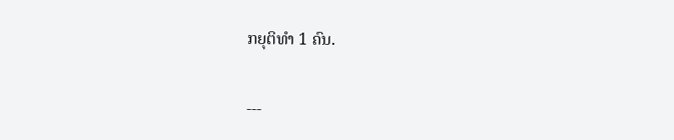ກຍຸຕິທຳ 1 ຄົນ.

---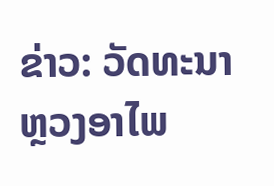ຂ່າວ: ວັດທະນາ ຫຼວງອາໄພ